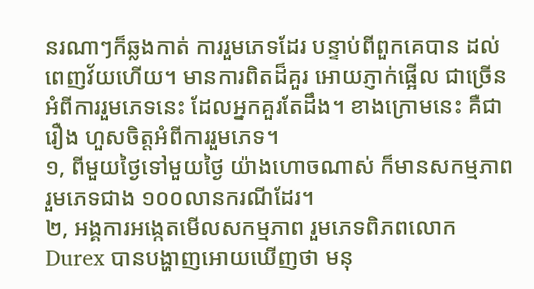នរណាៗក៏ឆ្លងកាត់ ការរួមភេទដែរ បន្ទាប់ពីពួកគេបាន ដល់ពេញវ័យហើយ។ មានការពិតដ៏គួរ អោយភ្ញាក់ផ្អើល ជាច្រើនអំពីការរួមភេទនេះ ដែលអ្នកគួរតែដឹង។ ខាងក្រោមនេះ គឺជារឿង ហួសចិត្តអំពីការរួមភេទ។
១, ពីមួយថ្ងៃទៅមួយថ្ងៃ យ៉ាងហោចណាស់ ក៏មានសកម្មភាពរួមភេទជាង ១០០លានករណីដែរ។
២, អង្គការអង្កេតមើលសកម្មភាព រួមភេទពិភពលោក Durex បានបង្ហាញអោយឃើញថា មនុ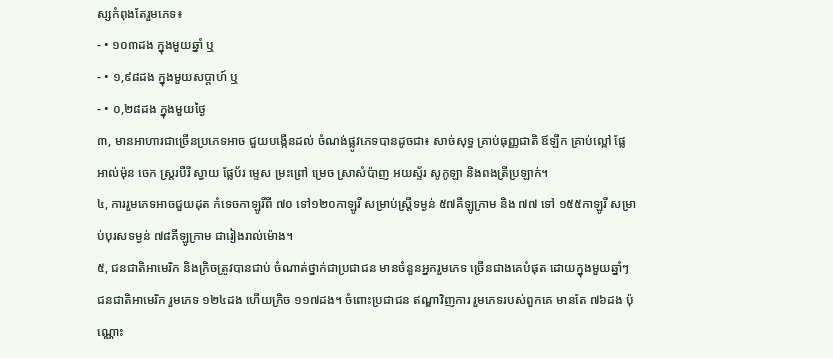ស្សកំពុងតែរួមភេទ៖
- • ១០៣ដង ក្នុងមួយឆ្នាំ ឬ
- • ១,៩៨ដង ក្នុងមួយសប្តាហ៍ ឬ
- • ០,២៨ដង ក្នុងមួយថ្ងៃ
៣, មានអាហារជាច្រើនប្រភេទអាច ជួយបង្កើនដល់ ចំណង់ផ្លូវភេទបានដូចជា៖ សាច់សុទ្ធ គ្រាប់ធុញ្ញជាតិ ឪឡឹក គ្រាប់ល្ពៅ ផ្លែអាល់ម៉ុន ចេក ស្ត្ររបឺរី ស្វាយ ផ្លែប័រ ម្ទេស ម្រះព្រៅ ម្រេច ស្រាសំប៉ាញ អយស្ទ័រ សូកូឡា និងពងត្រីប្រឡាក់។
៤, ការរួមភេទអាចជួយដុត កំទេចកាឡូរីពី ៧០ ទៅ១២០កាឡូរី សម្រាប់ស្ត្រីទម្ងន់ ៥៧គីឡូក្រាម និង ៧៧ ទៅ ១៥៥កាឡូរី សម្រាប់បុរសទម្ងន់ ៧៨គីឡូក្រាម ជារៀងរាល់ម៉ោង។
៥, ជនជាតិអាមេរិក និងក្រិចត្រូវបានជាប់ ចំណាត់ថ្នាក់ជាប្រជាជន មានចំនួនអ្នករួមភេទ ច្រើនជាងគេបំផុត ដោយក្នុងមួយឆ្នាំៗ ជនជាតិអាមេរិក រួមភេទ ១២៤ដង ហើយក្រិច ១១៧ដង។ ចំពោះប្រជាជន ឥណ្ឌាវិញការ រួមភេទរបស់ពួកគេ មានតែ ៧៦ដង ប៉ុណ្ណោះ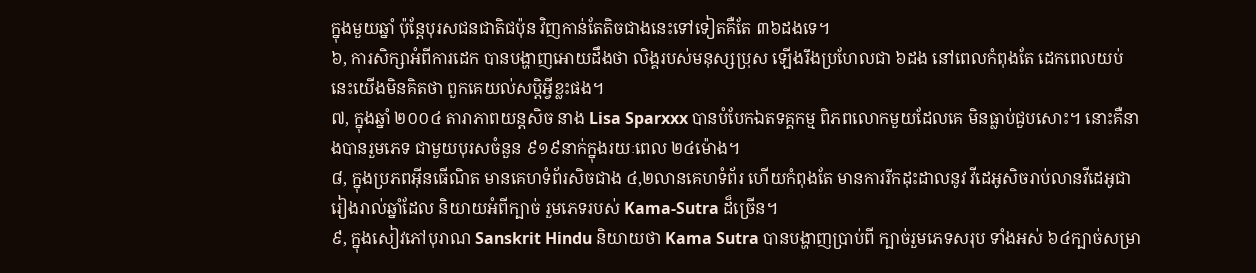ក្នុងមួយឆ្នាំ ប៉ុន្តែបុរសជនជាតិជប៉ុន វិញកាន់តែតិចជាងនេះទៅទៀតគឺតែ ៣៦ដងទេ។
៦, ការសិក្សាអំពីការដេក បានបង្ហាញអោយដឹងថា លិង្គរបស់មនុស្សប្រុស ឡើងរឹងប្រហែលជា ៦ដង នៅពេលកំពុងតែ ដេកពេលយប់ នេះយើងមិនគិតថា ពួកគេយល់សប្តិអ្វីខ្លះផង។
៧, ក្នុងឆ្នាំ ២០០៤ តារាភាពយន្តសិច នាង Lisa Sparxxx បានបំបែកឯតទគ្គកម្ម ពិភពលោកមួយដែលគេ មិនធ្លាប់ជួបសោះ។ នោះគឺនាងបានរួមភេទ ជាមួយបុរសចំនួន ៩១៩នាក់ក្នុងរយៈពេល ២៤ម៉ោង។
៨, ក្នុងប្រភពអ៊ីនធើណិត មានគេហទំព័រសិចជាង ៤,២លានគេហទំព័រ ហើយកំពុងតែ មានការរីកដុះដាលនូវ វីដេអូសិចរាប់លានវីដេអូជា រៀងរាល់ឆ្នាំដែល និយាយអំពីក្បាច់ រួមភេទរបស់ Kama-Sutra ដ៏ច្រើន។
៩, ក្នុងសៀវភៅបុរាណ Sanskrit Hindu និយាយថា Kama Sutra បានបង្ហាញប្រាប់ពី ក្បាច់រួមភេទសរុប ទាំងអស់ ៦៤ក្បាច់សម្រា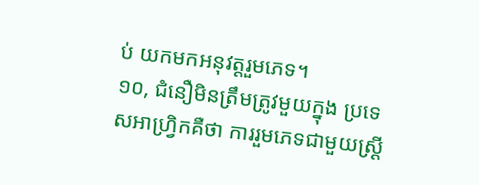ប់ យកមកអនុវត្តរួមភេទ។
១០, ជំនឿមិនត្រឹមត្រូវមួយក្នុង ប្រទេសអាហ្វ្រិកគឺថា ការរួមភេទជាមួយស្ត្រី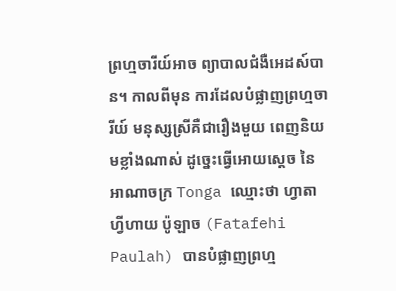ព្រហ្មចារីយ៍អាច ព្យាបាលជំងឺអេដស៍បាន។ កាលពីមុន ការដែលបំផ្លាញព្រហ្មចារីយ៍ មនុស្សស្រីគឺជារឿងមួយ ពេញនិយមខ្លាំងណាស់ ដូច្នេះធ្វើអោយស្តេច នៃអាណាចក្រ Tonga ឈ្មោះថា ហ្វាតាហ្វីហាយ ប៉ូឡាច (Fatafehi Paulah) បានបំផ្លាញព្រហ្ម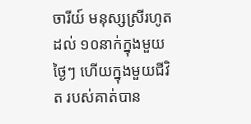ចារីយ៍ មនុស្សស្រីរហូតដល់ ១០នាក់ក្នុងមួយថ្ងៃៗ ហើយក្នុងមួយជីវិត របស់គាត់បាន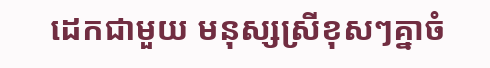ដេកជាមួយ មនុស្សស្រីខុសៗគ្នាចំ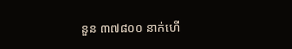នួន ៣៧៨០០ នាក់ហើ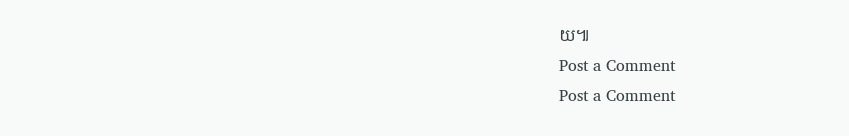យ៕
Post a Comment
Post a Comment